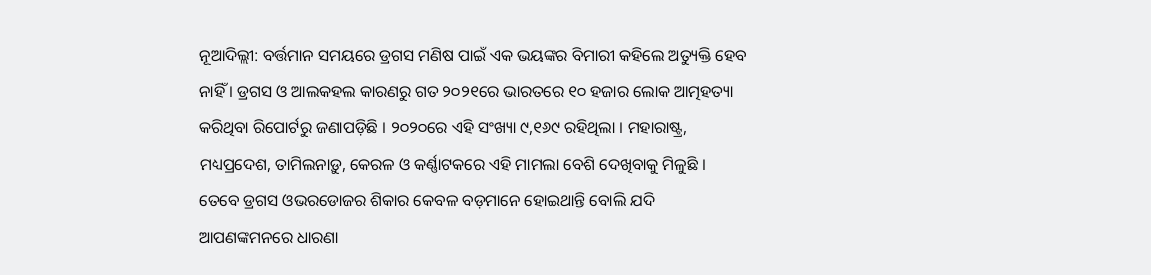ନୂଆଦିଲ୍ଲୀ: ବର୍ତ୍ତମାନ ସମୟରେ ଡ୍ରଗସ ମଣିଷ ପାଇଁ ଏକ ଭୟଙ୍କର ବିମାରୀ କହିଲେ ଅତ୍ୟୁକ୍ତି ହେବ ନାହିଁ । ଡ୍ରଗସ ଓ ଆଲକହଲ କାରଣରୁ ଗତ ୨୦୨୧ରେ ଭାରତରେ ୧୦ ହଜାର ଲୋକ ଆତ୍ମହତ୍ୟା କରିଥିବା ରିପୋର୍ଟରୁ ଜଣାପଡ଼ିଛି । ୨୦୨୦ରେ ଏହି ସଂଖ୍ୟା ୯,୧୬୯ ରହିଥିଲା । ମହାରାଷ୍ଟ୍ର, ମଧ୍ୟପ୍ରଦେଶ, ତାମିଲନାଡ଼ୁ, କେରଳ ଓ କର୍ଣ୍ଣାଟକରେ ଏହି ମାମଲା ବେଶି ଦେଖିବାକୁ ମିଳୁଛି । ତେବେ ଡ୍ରଗସ ଓଭରଡୋଜର ଶିକାର କେବଳ ବଡ଼ମାନେ ହୋଇଥାନ୍ତି ବୋଲି ଯଦି ଆପଣଙ୍କମନରେ ଧାରଣା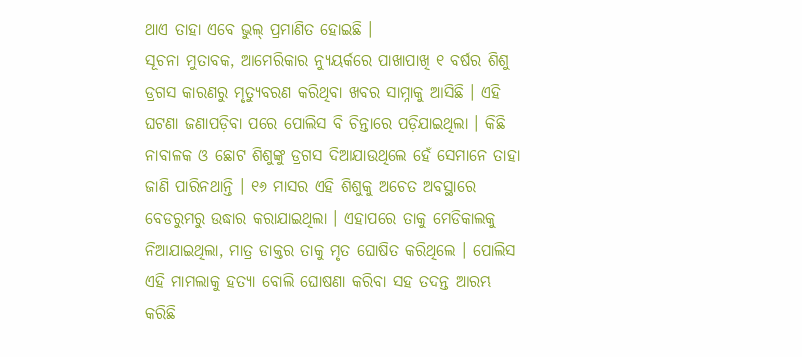ଥାଏ ତାହା ଏବେ ଭୁଲ୍ ପ୍ରମାଣିତ ହୋଇଛି ।
ସୂଚନା ମୁତାବକ, ଆମେରିକାର ନ୍ୟୁୟର୍କରେ ପାଖାପାଖି ୧ ବର୍ଷର ଶିଶୁ ଡ୍ରଗସ କାରଣରୁ ମୃତ୍ୟୁବରଣ କରିଥିବା ଖବର ସାମ୍ନାକୁ ଆସିଛି । ଏହି ଘଟଣା ଜଣାପଡ଼ିବା ପରେ ପୋଲିସ ବି ଚିନ୍ତାରେ ପଡ଼ିଯାଇଥିଲା । କିଛି ନାବାଳକ ଓ ଛୋଟ ଶିଶୁଙ୍କୁ ଡ୍ରଗସ ଦିଆଯାଉଥିଲେ ହେଁ ସେମାନେ ତାହା ଜାଣି ପାରିନଥାନ୍ତି । ୧୬ ମାସର ଏହି ଶିଶୁକୁ ଅଚେତ ଅବସ୍ଥାରେ ବେଡରୁମରୁ ଉଦ୍ଧାର କରାଯାଇଥିଲା । ଏହାପରେ ତାକୁ ମେଡିକାଲକୁ ନିଆଯାଇଥିଲା, ମାତ୍ର ଡାକ୍ତର ତାକୁ ମୃତ ଘୋଷିତ କରିଥିଲେ । ପୋଲିସ ଏହି ମାମଲାକୁ ହତ୍ୟା ବୋଲି ଘୋଷଣା କରିବା ସହ ତଦନ୍ତ ଆରମ୍ଭ କରିଛି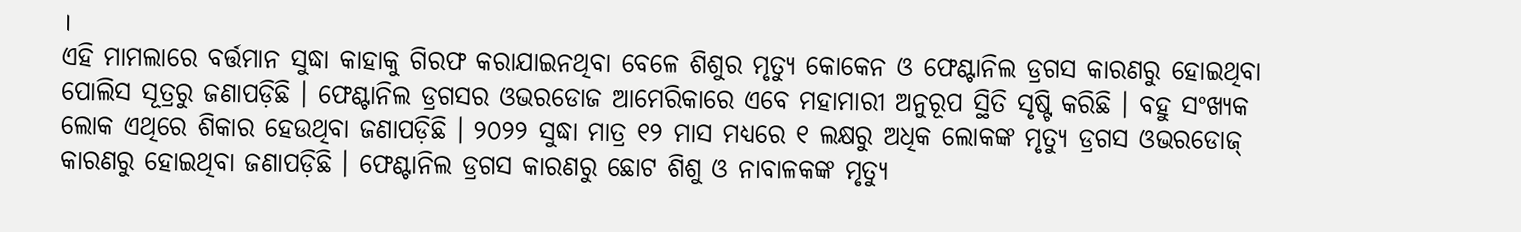।
ଏହି ମାମଲାରେ ବର୍ତ୍ତମାନ ସୁଦ୍ଧା କାହାକୁ ଗିରଫ କରାଯାଇନଥିବା ବେଳେ ଶିଶୁର ମୃତ୍ୟୁ କୋକେନ ଓ ଫେଣ୍ଟାନିଲ ଡ୍ରଗସ କାରଣରୁ ହୋଇଥିବା ପୋଲିସ ସୂତ୍ରରୁ ଜଣାପଡ଼ିଛି । ଫେଣ୍ଟାନିଲ ଡ୍ରଗସର ଓଭରଡୋଜ ଆମେରିକାରେ ଏବେ ମହାମାରୀ ଅନୁରୂପ ସ୍ଥିତି ସୃଷ୍ଟି କରିଛି । ବହୁ ସଂଖ୍ୟକ ଲୋକ ଏଥିରେ ଶିକାର ହେଉଥିବା ଜଣାପଡ଼ିଛି । ୨୦୨୨ ସୁଦ୍ଧା ମାତ୍ର ୧୨ ମାସ ମଧ୍ୟରେ ୧ ଲକ୍ଷରୁ ଅଧିକ ଲୋକଙ୍କ ମୃତ୍ୟୁ ଡ୍ରଗସ ଓଭରଡୋଜ୍ କାରଣରୁ ହୋଇଥିବା ଜଣାପଡ଼ିଛି । ଫେଣ୍ଟାନିଲ ଡ୍ରଗସ କାରଣରୁ ଛୋଟ ଶିଶୁ ଓ ନାବାଳକଙ୍କ ମୃତ୍ୟୁ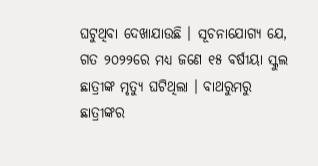ଘଟୁଥିବା ଦେଖାଯାଉଛି । ସୂଚନାଯୋଗ୍ୟ ଯେ, ଗତ ୨୦୨୨ରେ ମଧ୍ୟ ଜଣେ ୧୫ ବର୍ଷୀୟା ସ୍କୁଲ ଛାତ୍ରୀଙ୍କ ମୃତ୍ୟୁ ଘଟିଥିଲା । ବାଥରୁମରୁ ଛାତ୍ରୀଙ୍କର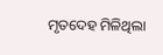ମୃତଦେହ ମିଳିଥିଲା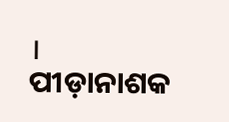। ପୀଡ଼ାନାଶକ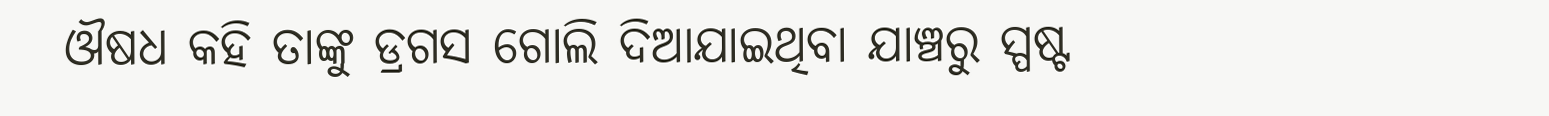ଔଷଧ କହି ତାଙ୍କୁ ଡ୍ରଗସ ଗୋଲି ଦିଆଯାଇଥିବା ଯାଞ୍ଚରୁ ସ୍ପଷ୍ଟ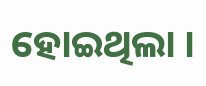ହୋଇଥିଲା ।